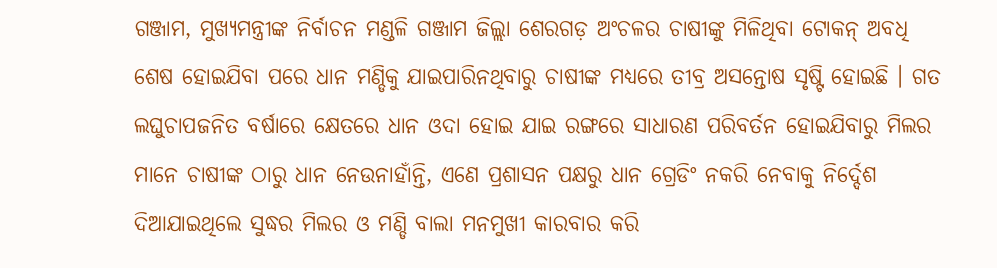ଗଞ୍ଜାମ, ମୁଖ୍ୟମନ୍ତ୍ରୀଙ୍କ ନିର୍ବାଚନ ମଣ୍ଡଳି ଗଞ୍ଜାମ ଜିଲ୍ଲା ଶେରଗଡ଼ ଅଂଚଳର ଚାଷୀଙ୍କୁ ମିଳିଥିବା ଟୋକନ୍ ଅବଧି ଶେଷ ହୋଇଯିବା ପରେ ଧାନ ମଣ୍ଡିକୁ ଯାଇପାରିନଥିବାରୁ ଚାଷୀଙ୍କ ମଧ୍ୟରେ ତୀବ୍ର ଅସନ୍ତୋଷ ସୃଷ୍ଟି ହୋଇଛି । ଗତ ଲଘୁଚାପଜନିତ ବର୍ଷାରେ କ୍ଷେତରେ ଧାନ ଓଦା ହୋଇ ଯାଇ ରଙ୍ଗରେ ସାଧାରଣ ପରିବର୍ତନ ହୋଇଯିବାରୁ ମିଲର ମାନେ ଚାଷୀଙ୍କ ଠାରୁ ଧାନ ନେଉନାହାଁନ୍ତି, ଏଣେ ପ୍ରଶାସନ ପକ୍ଷରୁ ଧାନ ଗ୍ରେଡିଂ ନକରି ନେବାକୁ ନିର୍ଦ୍ଦେଶ ଦିଆଯାଇଥିଲେ ସୁଦ୍ଧର ମିଲର ଓ ମଣ୍ଡି ବାଲା ମନମୁଖୀ କାରବାର କରି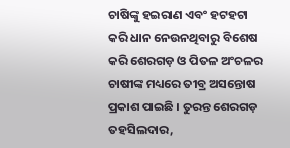ଚାଷିଙ୍କୁ ହଇରାଣ ଏବଂ ହଟହଟା କରି ଧାନ ନେଉନଥିବାରୁ ବିଶେଷ କରି ଶେରଗଡ଼ ଓ ପିତଳ ଅଂଚଳର ଚାଷୀଙ୍କ ମଧ୍ୟରେ ତୀବ୍ର ଅସନ୍ତୋଷ ପ୍ରକାଶ ପାଇଛି । ତୁରନ୍ତ ଶେରଗଡ଼ ତହସିଲଦାର,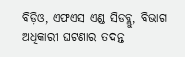ବିଡ଼ିଓ, ଏଫଏସ ଏଣ୍ଡ ସିଡବ୍ଲୁ, ବିଭାଗ ଅଧିକାରୀ ଘଟଣାର ତଦନ୍ତ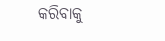କରିବାକୁ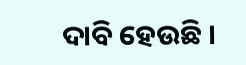ଦାବି ହେଉଛି ।